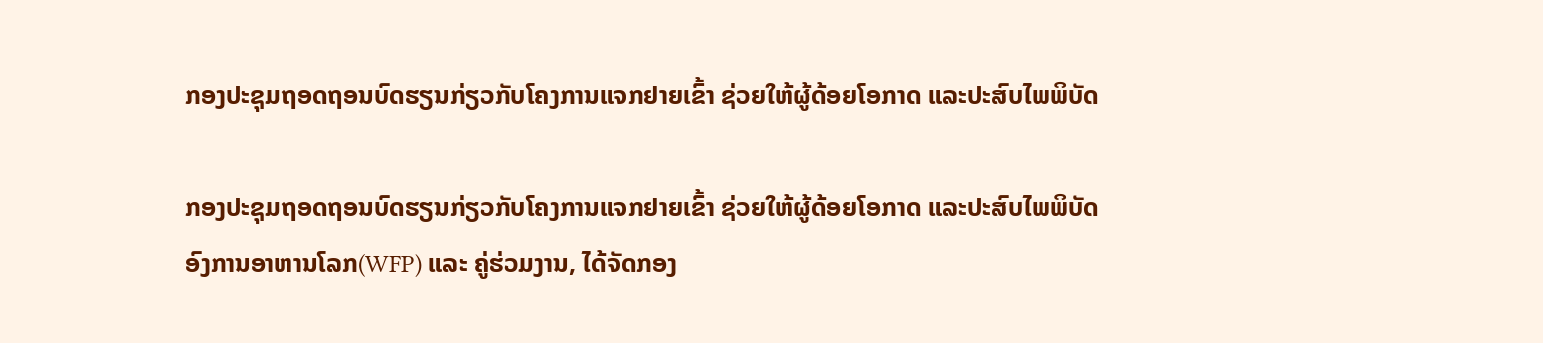ກອງປະຊຸມຖອດຖອນບົດຮຽນກ່ຽວກັບໂຄງການແຈກຢາຍເຂົ້າ ຊ່ວຍໃຫ້ຜູ້ດ້ອຍໂອກາດ ແລະປະສົບໄພພິບັດ

ກອງປະຊຸມຖອດຖອນບົດຮຽນກ່ຽວກັບໂຄງການແຈກຢາຍເຂົ້າ ຊ່ວຍໃຫ້ຜູ້ດ້ອຍໂອກາດ ແລະປະສົບໄພພິບັດ
ອົງການອາຫານໂລກ(WFP) ແລະ ຄູ່ຮ່ວມງານ, ໄດ້ຈັດກອງ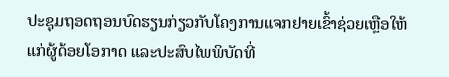ປະຊຸມຖອດຖອນບົດຮຽນກ່ຽວກັບໂຄງການແຈກຢາຍເຂົ້າຊ່ວຍເຫຼືອໃຫ້ແກ່ຜູ້ດ້ອຍໂອກາດ ແລະປະສົບໄພພິບັດທີ່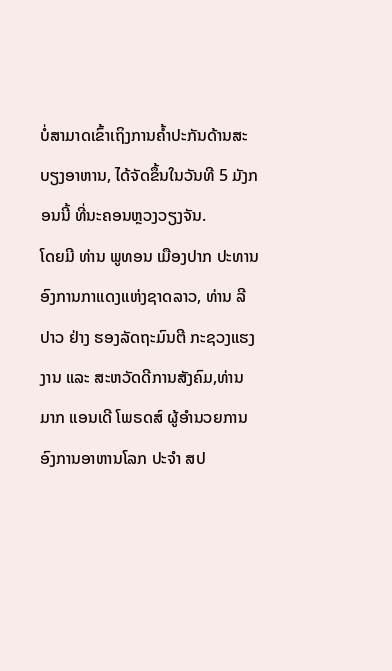ບໍ່ສາມາດເຂົ້າເຖິງການຄໍ້າປະກັນດ້ານສະບຽງອາຫານ, ໄດ້ຈັດຂຶ້ນໃນວັນທີ 5 ມັງກອນນີ້ ທີ່ນະຄອນຫຼວງວຽງຈັນ.
ໂດຍມີ ທ່ານ ພູທອນ ເມືອງປາກ ປະທານອົງການກາແດງແຫ່ງຊາດລາວ, ທ່ານ ລີປາວ ຢ່າງ ຮອງລັດຖະມົນຕີ ກະຊວງແຮງງານ ແລະ ສະຫວັດດີການສັງຄົມ,ທ່ານ ມາກ ແອນເດີ ໂພຣດສ໌ ຜູ້ອຳນວຍການ ອົງການອາຫານໂລກ ປະຈຳ ສປ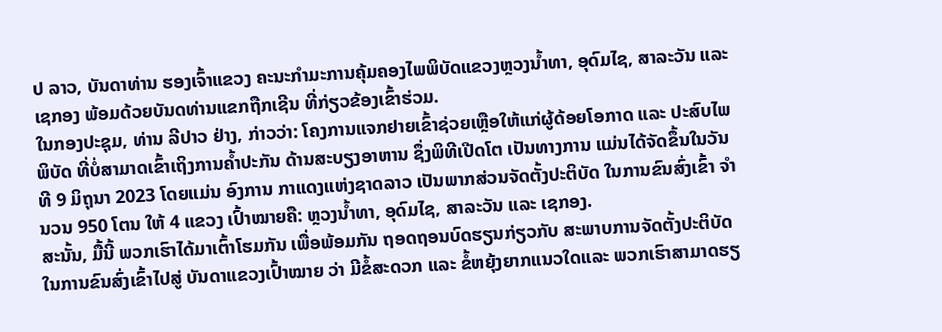ປ ລາວ, ບັນດາທ່ານ ຮອງເຈົ້າແຂວງ ຄະນະກຳມະການຄຸ້ມຄອງໄພພິບັດແຂວງຫຼວງນ້ຳທາ, ອຸດົມໄຊ, ສາລະວັນ ແລະ ເຊກອງ ພ້ອມດ້ວຍບັນດທ່ານແຂກຖືກເຊີນ ທີ່ກ່ຽວຂ້ອງເຂົ້າຮ່ວມ.
ໃນກອງປະຊຸມ, ທ່ານ ລີປາວ ຢ່າງ, ກ່າວວ່າ: ໂຄງການແຈກຢາຍເຂົ້າຊ່ວຍເຫຼືອໃຫ້ແກ່ຜູ້ດ້ອຍໂອກາດ ແລະ ປະສົບໄພພິບັດ ທີ່ບໍ່ສາມາດເຂົ້າເຖິງການຄໍ້າປະກັນ ດ້ານສະບຽງອາຫານ ຊຶ່ງພິທີເປີດໂຕ ເປັນທາງການ ແມ່ນໄດ້ຈັດຂຶ້ນໃນວັນທີ 9 ມິຖຸນາ 2023 ໂດຍແມ່ນ ອົງການ ກາແດງແຫ່ງຊາດລາວ ເປັນພາກສ່ວນຈັດຕັ້ງປະຕິບັດ ໃນການຂົນສົ່ງເຂົ້າ ຈຳນວນ 950 ໂຕນ ໃຫ້ 4 ແຂວງ ເປົ້າໝາຍຄື: ຫຼວງນໍ້າທາ, ອຸດົມໄຊ, ສາລະວັນ ແລະ ເຊກອງ.
ສະນັ້ນ, ມື້ນີ້ ພວກເຮົາໄດ້ມາເຕົ້າໂຮມກັນ ເພື່ອພ້ອມກັນ ຖອດຖອນບົດຮຽນກ່ຽວກັບ ສະພາບການຈັດຕັ້ງປະຕິບັດ ໃນການຂົນສົ່ງເຂົ້າໄປສູ່ ບັນດາແຂວງເປົ້າໝາຍ ວ່າ ມີຂໍ້ສະດວກ ແລະ ຂໍ້ຫຍຸ້ງຍາກແນວໃດແລະ ພວກເຮົາສາມາດຮຽ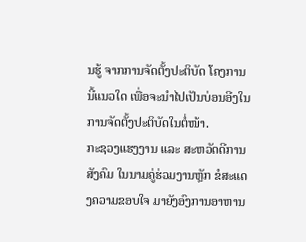ນຮູ້ ຈາກການຈັດຕັ້ງປະຕິບັດ ໂຄງການນີ້ແນວໃດ ເພື່ອຈະນຳໄປເປັນບ່ອນອີງໃນການຈັດຕັ້ງປະຕິບັດໃນຕໍ່ໜ້າ.
ກະຊວງແຮງງານ ແລະ ສະຫວັດດີການສັງຄົມ ໃນນາມຄູ່ຮ່ວມງານຫຼັກ ຂໍສະແດງຄວາມຂອບໃຈ ມາຍັງອົງການອາຫານ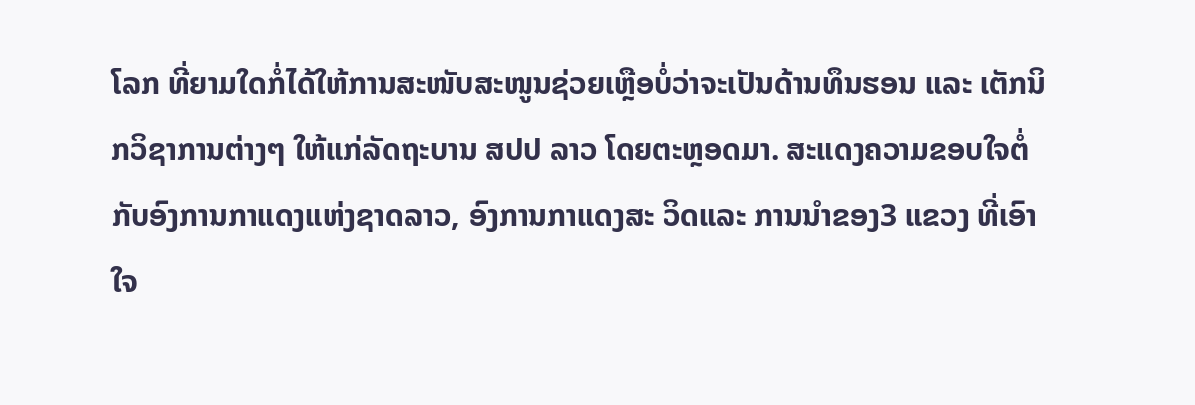ໂລກ ທີ່ຍາມໃດກໍ່ໄດ້ໃຫ້ການສະໜັບສະໜູນຊ່ວຍເຫຼືອບໍ່ວ່າຈະເປັນດ້ານທຶນຮອນ ແລະ ເຕັກນິກວິຊາການຕ່າງໆ ໃຫ້ແກ່ລັດຖະບານ ສປປ ລາວ ໂດຍຕະຫຼອດມາ. ສະແດງຄວາມຂອບໃຈຕໍ່ກັບອົງການກາແດງແຫ່ງຊາດລາວ, ອົງການກາແດງສະ ວິດແລະ ການນໍາຂອງ3 ແຂວງ ທີ່ເອົາໃຈ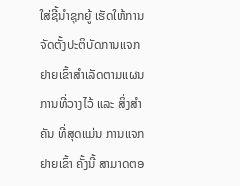ໃສ່ຊີ້ນຳຊຸກຍູ້ ເຮັດໃຫ້ການຈັດຕັ້ງປະຕິບັດການແຈກຢາຍເຂົ້າສຳເລັດຕາມແຜນການທີ່ວາງໄວ້ ແລະ ສິ່ງສຳຄັນ ທີ່ສຸດແມ່ນ ການແຈກຢາຍເຂົ້າ ຄັ້ງນີ້ ສາມາດຕອ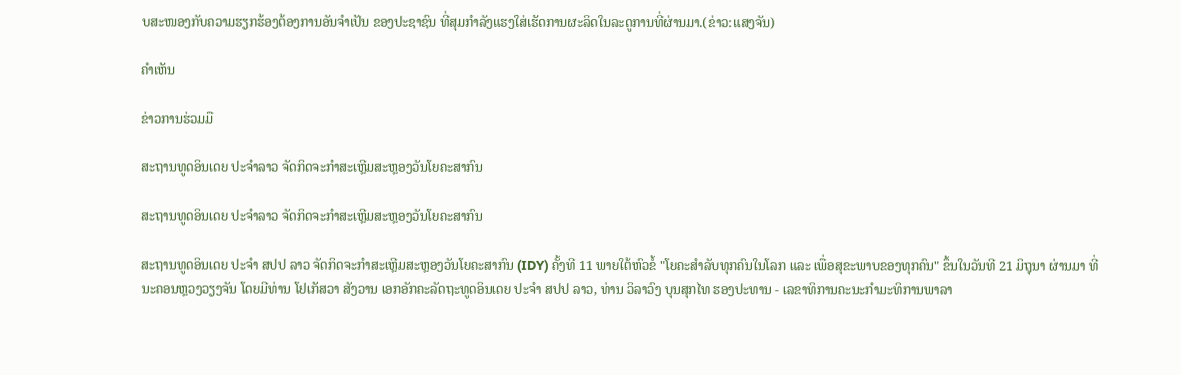ບສະໜອງກັບຄວາມຮຽກຮ້ອງຕ້ອງການອັນຈຳເປັນ ຂອງປະຊາຊົນ ທີ່ສຸມກຳລັງແຮງໃສ່ເຮັດການຜະລິດໃນລະດູການທີ່ຜ່ານມາ.(ຂ່າວ:ແສງຈັນ)

ຄໍາເຫັນ

ຂ່າວການຮ່ວມມື

ສະຖານທູດອິນເດຍ ປະຈຳລາວ ຈັດກິດຈະກຳສະເຫຼີມສະຫຼອງວັນໂຍຄະສາກົນ

ສະຖານທູດອິນເດຍ ປະຈຳລາວ ຈັດກິດຈະກຳສະເຫຼີມສະຫຼອງວັນໂຍຄະສາກົນ

ສະຖານທູດອິນເດຍ ປະຈຳ ສປປ ລາວ ຈັດກິດຈະກຳສະເຫຼີມສະຫຼອງວັນໂຍຄະສາກົນ (IDY) ຄັ້ງທີ 11 ພາຍໃຕ້ຫົວຂໍ້ "ໂຍຄະສໍາລັບທຸກຄົນໃນໂລກ ແລະ ເພື່ອສຸຂະພາບຂອງທຸກຄົນ" ຂຶ້ນໃນວັນທີ 21 ມິຖຸນາ ຜ່ານມາ ທີ່ນະຄອນຫຼວງວຽງຈັນ ໂດຍມີທ່ານ ໂຢເກັສວາ ສັງວານ ເອກອັກຄະລັດຖະທູດອິນເດຍ ປະຈຳ ສປປ ລາວ, ທ່ານ ວິລາວົງ ບຸນສຸກໄທ ຮອງປະທານ - ເລຂາທິການຄະນະກຳມະທິການພາລາ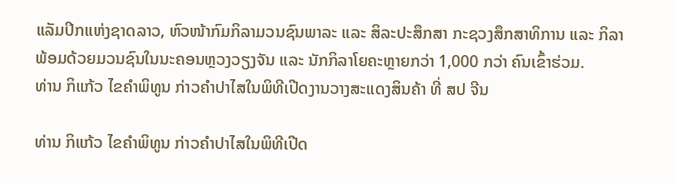ແລັມປິກແຫ່ງຊາດລາວ, ຫົວໜ້າກົມກິລາມວນຊົນພາລະ ແລະ ສິລະປະສຶກສາ ກະຊວງສຶກສາທິການ ແລະ ກິລາ ພ້ອມດ້ວຍມວນຊົນໃນນະຄອນຫຼວງວຽງຈັນ ແລະ ນັກກິລາໂຍຄະຫຼາຍກວ່າ 1,000 ກວ່າ ຄົນເຂົ້າຮ່ວມ.
ທ່ານ ກິແກ້ວ ໄຂຄໍາພິທູນ ກ່າວຄຳປາໄສໃນພິທີເປີດງານວາງສະແດງສິນຄ້າ ທີ່ ສປ ຈີນ

ທ່ານ ກິແກ້ວ ໄຂຄໍາພິທູນ ກ່າວຄຳປາໄສໃນພິທີເປີດ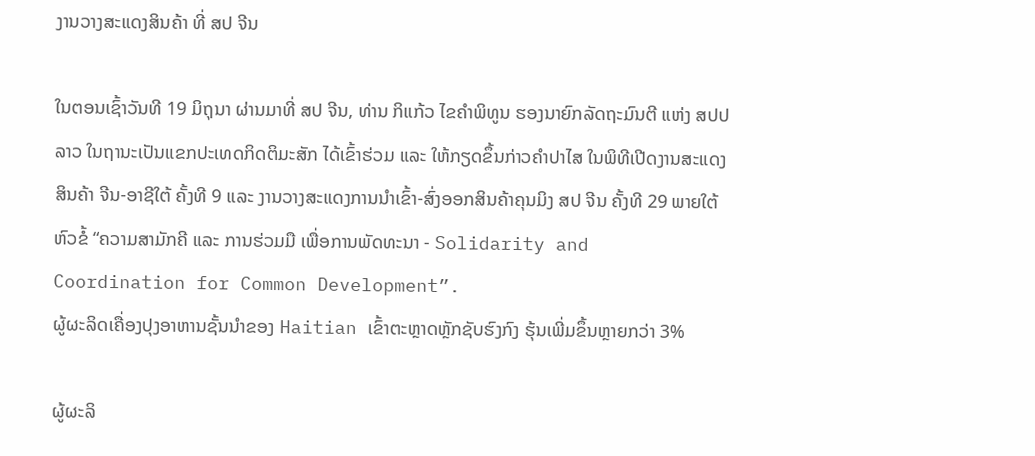ງານວາງສະແດງສິນຄ້າ ທີ່ ສປ ຈີນ

ໃນຕອນເຊົ້າວັນທີ 19 ມິຖຸນາ ຜ່ານມາທີ່ ສປ ຈີນ, ທ່ານ ກິແກ້ວ ໄຂຄໍາພິທູນ ຮອງນາຍົກລັດຖະມົນຕີ ແຫ່ງ ສປປ ລາວ ໃນຖານະເປັນແຂກປະເທດກິດຕິມະສັກ ໄດ້ເຂົ້າຮ່ວມ ແລະ ໃຫ້ກຽດຂຶ້ນກ່າວຄຳປາໄສ ໃນພິທີເປີດງານສະແດງສິນຄ້າ ຈີນ-ອາຊີໃຕ້ ຄັ້ງທີ 9 ແລະ ງານວາງສະແດງການນໍາເຂົ້າ-ສົ່ງອອກສິນຄ້າຄຸນມິງ ສປ ຈີນ ຄັ້ງທີ 29 ພາຍໃຕ້ຫົວຂໍ້ “ຄວາມສາມັກຄີ ແລະ ການຮ່ວມມື ເພື່ອການພັດທະນາ - Solidarity and Coordination for Common Development”.
ຜູ້ຜະລິດເຄື່ອງປຸງອາຫານຊັ້ນນໍາຂອງ Haitian ເຂົ້າຕະຫຼາດຫຼັກຊັບຮົງກົງ ຮຸ້ນເພີ່ມຂຶ້ນຫຼາຍກວ່າ 3%

ຜູ້ຜະລິ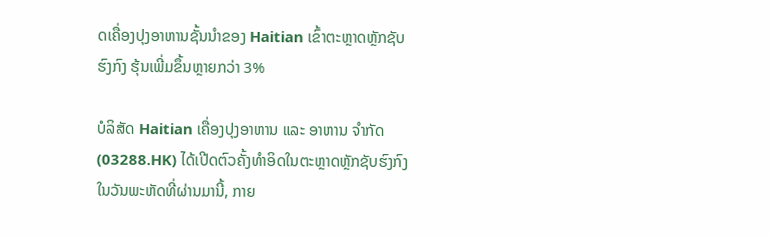ດເຄື່ອງປຸງອາຫານຊັ້ນນໍາຂອງ Haitian ເຂົ້າຕະຫຼາດຫຼັກຊັບຮົງກົງ ຮຸ້ນເພີ່ມຂຶ້ນຫຼາຍກວ່າ 3%

ບໍລິສັດ Haitian ເຄື່ອງປຸງອາຫານ ແລະ ອາຫານ ຈໍາກັດ (03288.HK) ໄດ້ເປີດຕົວຄັ້ງທໍາອິດໃນຕະຫຼາດຫຼັກຊັບຮົງກົງໃນວັນພະຫັດທີ່ຜ່ານມານີ້, ກາຍ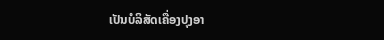ເປັນບໍລິສັດເຄື່ອງປຸງອາ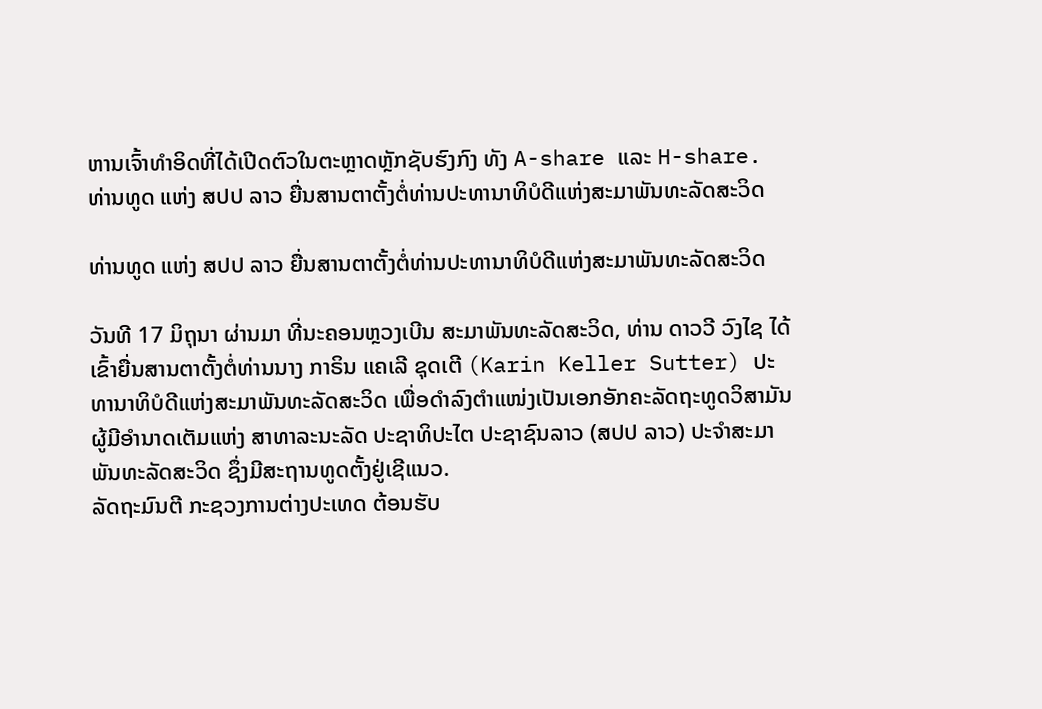ຫານເຈົ້າທໍາອິດທີ່ໄດ້ເປີດຕົວໃນຕະຫຼາດຫຼັກຊັບຮົງກົງ ທັງ A-share ແລະ H-share.
ທ່ານທູດ ແຫ່ງ ສປປ ລາວ ຍື່ນສານຕາຕັ້ງຕໍ່ທ່ານປະທານາທິບໍດີແຫ່ງສະມາພັນທະລັດສະວິດ

ທ່ານທູດ ແຫ່ງ ສປປ ລາວ ຍື່ນສານຕາຕັ້ງຕໍ່ທ່ານປະທານາທິບໍດີແຫ່ງສະມາພັນທະລັດສະວິດ

ວັນທີ 17 ມິຖຸນາ ຜ່ານມາ ທີ່ນະຄອນຫຼວງເບີນ ສະມາພັນທະລັດສະວິດ, ທ່ານ ດາວວີ ວົງໄຊ ໄດ້ເຂົ້າຍື່ນສານຕາຕັ້ງຕໍ່ທ່ານນາງ ກາຣິນ ແຄເລີ ຊຸດເຕີ (Karin Keller Sutter) ປະທານາທິບໍດີແຫ່ງສະມາພັນທະລັດສະວິດ ເພື່ອດຳລົງຕຳແໜ່ງເປັນເອກອັກຄະລັດຖະທູດວິສາມັນຜູ້ມີອຳນາດເຕັມແຫ່ງ ສາທາລະນະລັດ ປະຊາທິປະໄຕ ປະຊາຊົນລາວ (ສປປ ລາວ) ປະຈໍາສະມາພັນທະລັດສະວິດ ຊຶ່ງມີສະຖານທູດຕັ້ງຢູ່ເຊີແນວ.
ລັດຖະມົນຕີ ກະຊວງການຕ່າງປະເທດ ຕ້ອນຮັບ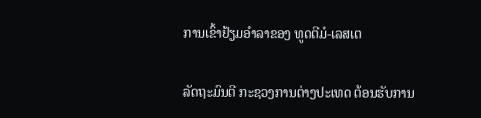ການເຂົ້າຢ້ຽມອຳລາຂອງ ທູດຕີມໍ-ເລສເຕ

ລັດຖະມົນຕີ ກະຊວງການຕ່າງປະເທດ ຕ້ອນຮັບການ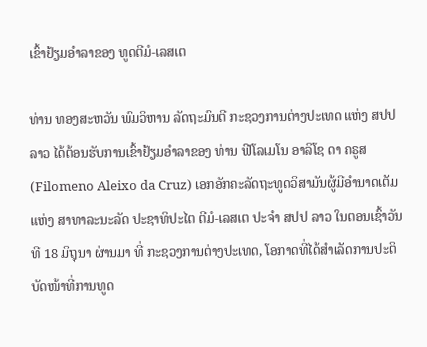ເຂົ້າຢ້ຽມອຳລາຂອງ ທູດຕີມໍ-ເລສເຕ

ທ່ານ ທອງສະຫວັນ ພົມວິຫານ ລັດຖະມົນຕີ ກະຊວງການຕ່າງປະເທດ ແຫ່ງ ສປປ ລາວ ໄດ້ຕ້ອນຮັບການເຂົ້າຢ້ຽມອຳລາຂອງ ທ່ານ ຟີໂລເມໂນ ອາລິໂຊ ດາ ຄຣູສ (Filomeno Aleixo da Cruz) ເອກອັກຄະລັດຖະທູດວິສາມັນຜູ້ມີອໍານາດເຕັມ ແຫ່ງ ສາທາລະນະລັດ ປະຊາທິປະໄຕ ຕີມໍ-ເລສເຕ ປະຈໍາ ສປປ ລາວ ໃນຕອນເຊົ້າວັນທີ 18 ມິຖຸນາ ຜ່ານມາ ທີ່ ກະຊວງການຕ່າງປະເທດ, ໂອກາດທີ່ໄດ້ສໍາເລັດການປະຕິບັດໜ້າທີ່ການທູດ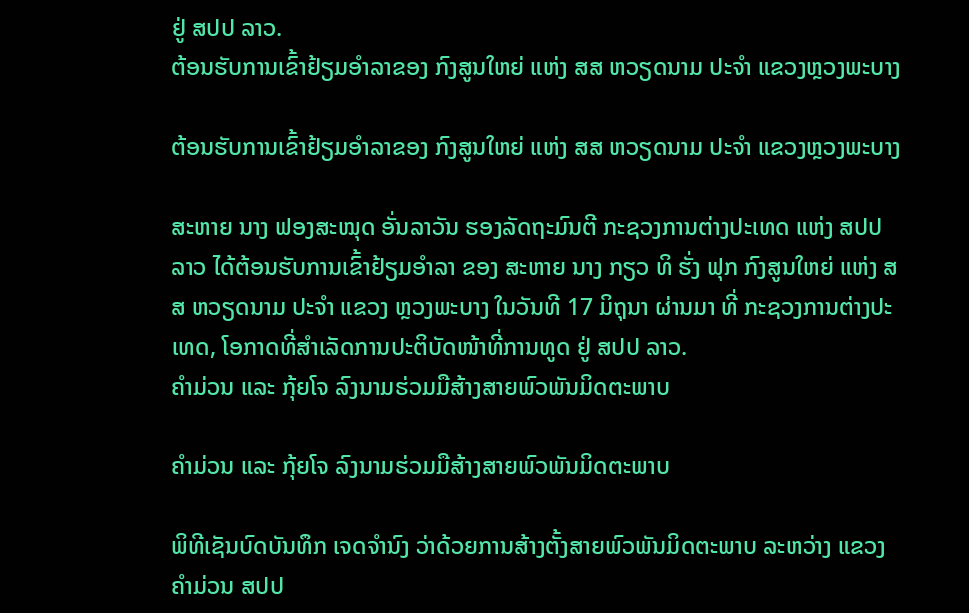ຢູ່ ສປປ ລາວ.
ຕ້ອນຮັບການເຂົ້າຢ້ຽມອໍາລາຂອງ ກົງສູນໃຫຍ່ ແຫ່ງ ສສ ຫວຽດນາມ ປະຈໍາ ແຂວງຫຼວງພະບາງ

ຕ້ອນຮັບການເຂົ້າຢ້ຽມອໍາລາຂອງ ກົງສູນໃຫຍ່ ແຫ່ງ ສສ ຫວຽດນາມ ປະຈໍາ ແຂວງຫຼວງພະບາງ

ສະຫາຍ ນາງ ຟອງສະໝຸດ ອັ່ນລາວັນ ຮອງລັດຖະມົນຕີ ກະຊວງການຕ່າງປະເທດ ແຫ່ງ ສປປ ລາວ ໄດ້ຕ້ອນຮັບການເຂົ້າຢ້ຽມອໍາລາ ຂອງ ສະຫາຍ ນາງ ກຽວ ທິ ຮັ່ງ ຟຸກ ກົງສູນໃຫຍ່ ແຫ່ງ ສສ ຫວຽດນາມ ປະຈໍາ ແຂວງ ຫຼວງພະບາງ ໃນວັນທີ 17 ມິຖຸນາ ຜ່ານມາ ທີ່ ກະຊວງການຕ່າງປະເທດ, ໂອກາດທີ່ສໍາເລັດການປະຕິບັດໜ້າທີ່ການທູດ ຢູ່ ສປປ ລາວ.
ຄໍາມ່ວນ ແລະ ກຸ້ຍໂຈ ລົງນາມຮ່ວມມືສ້າງສາຍພົວພັນມິດຕະພາບ

ຄໍາມ່ວນ ແລະ ກຸ້ຍໂຈ ລົງນາມຮ່ວມມືສ້າງສາຍພົວພັນມິດຕະພາບ

ພິທີເຊັນບົດບັນທຶກ ເຈດຈໍານົງ ວ່າດ້ວຍການສ້າງຕັ້ງສາຍພົວພັນມິດຕະພາບ ລະຫວ່າງ ແຂວງຄໍາມ່ວນ ສປປ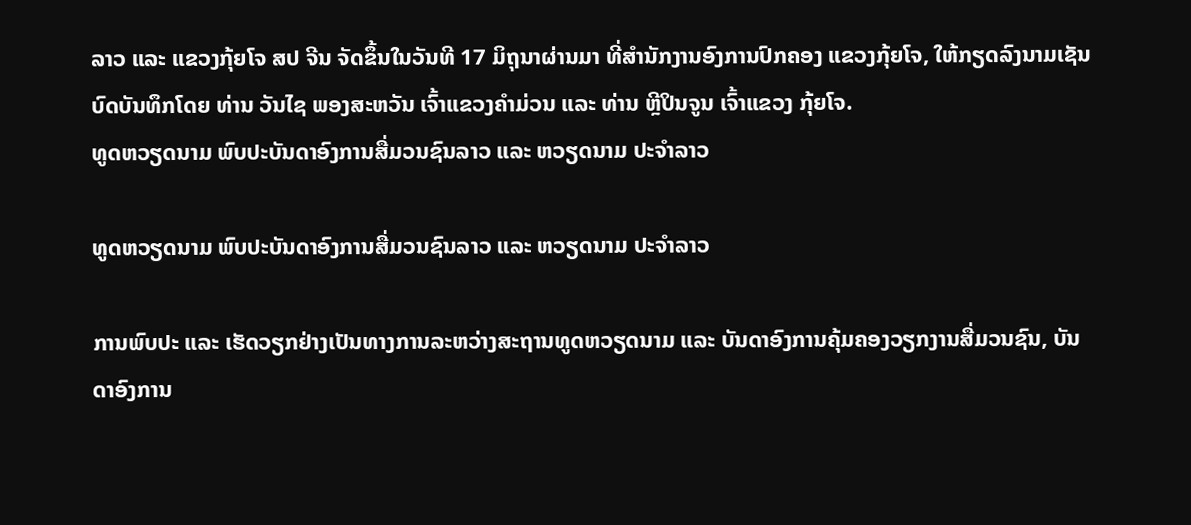ລາວ ແລະ ແຂວງກຸ້ຍໂຈ ສປ ຈີນ ຈັດຂຶ້ນໃນວັນທີ 17 ມິຖຸນາຜ່ານມາ ທີ່ສໍານັກງານອົງການປົກຄອງ ແຂວງກຸ້ຍໂຈ, ໃຫ້ກຽດລົງນາມເຊັນບົດບັນທຶກໂດຍ ທ່ານ ວັນໄຊ ພອງສະຫວັນ ເຈົ້າແຂວງຄໍາມ່ວນ ແລະ ທ່ານ ຫຼີປິນຈູນ ເຈົ້າແຂວງ ກຸ້ຍໂຈ.
ທູດຫວຽດນາມ ພົບປະບັນດາອົງການສື່ມວນຊົນລາວ ແລະ ຫວຽດນາມ ປະຈໍາລາວ

ທູດຫວຽດນາມ ພົບປະບັນດາອົງການສື່ມວນຊົນລາວ ແລະ ຫວຽດນາມ ປະຈໍາລາວ

ການພົບປະ ແລະ ເຮັດວຽກຢ່າງເປັນທາງການລະຫວ່າງສະຖານທູດຫວຽດນາມ ແລະ ບັນດາອົງການຄຸ້ມຄອງວຽກງານສື່ມວນຊົນ, ບັນດາອົງການ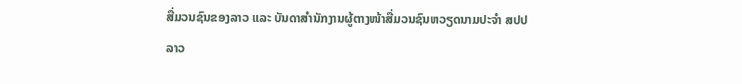ສື່ມວນຊົນຂອງລາວ ແລະ ບັນດາສຳນັກງານຜູ້ຕາງໜ້າສື່ມວນຊົນຫວຽດນາມປະຈຳ ສປປ ລາວ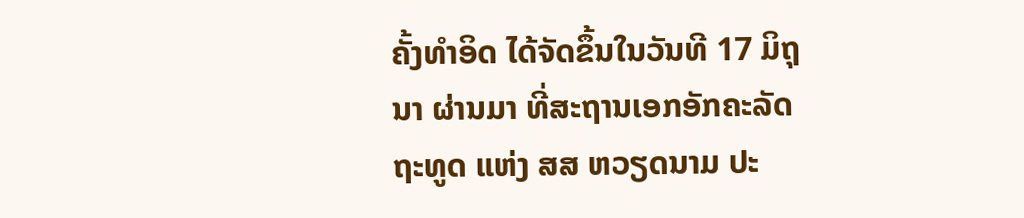ຄັ້ງທຳອິດ ໄດ້ຈັດຂຶ້ນໃນວັນທີ 17 ມິຖຸນາ ຜ່ານມາ ທີ່ສະຖານເອກອັກຄະລັດຖະທູດ ແຫ່ງ ສສ ຫວຽດນາມ ປະ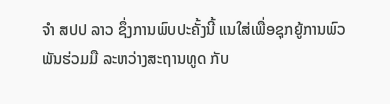ຈໍາ ສປປ ລາວ ຊຶ່ງການພົບປະຄັ້ງນີ້ ແນໃສ່ເພື່ອຊຸກຍູ້ການພົວພັນຮ່ວມມື ລະຫວ່າງສະຖານທູດ ກັບ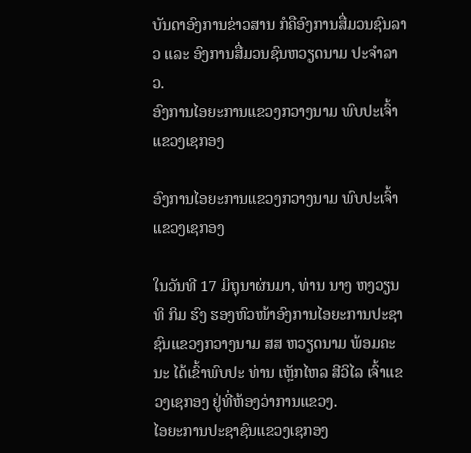ບັນດາອົງການຂ່າວສານ ກໍຄືອົງການສື່ມວນຊົນລາວ ແລະ ອົງການສື່ມວນຊົນຫວຽດນາມ ປະຈໍາລາວ.
ອົງການໄອຍະການແຂວງກວາງນາມ ພົບປະເຈົ້າແຂວງເຊກອງ

ອົງການໄອຍະການແຂວງກວາງນາມ ພົບປະເຈົ້າແຂວງເຊກອງ

ໃນວັນທີ 17 ມິຖຸນາຜ່ນມາ, ທ່ານ ນາງ ຫງວຽນ ທິ ກິມ ຮົງ ຮອງຫົວໜ້າອົງການໄອຍະການປະຊາຊົນແຂວງກວາງນາມ ສສ ຫວຽດນາມ ພ້ອມຄະນະ ໄດ້ເຂົ້າພົບປະ ທ່ານ ເຫຼັກໄຫລ ສີວິໄລ ເຈົ້າແຂວງເຊກອງ ຢູ່ທີ່ຫ້ອງວ່າການແຂວງ.
ໄອຍະການປະຊາຊົນແຂວງເຊກອງ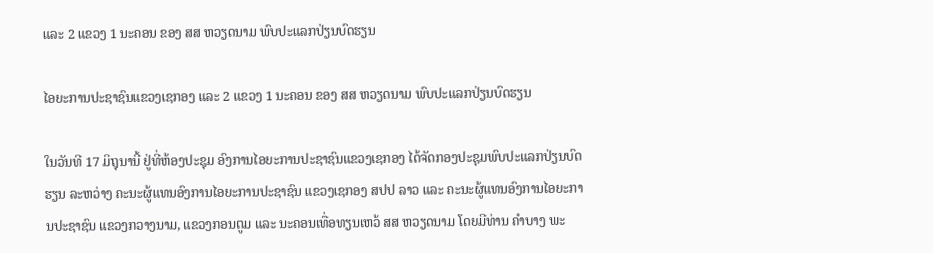ແລະ 2 ແຂວງ 1 ນະຄອນ ຂອງ ສສ ຫວຽດນາມ ພົບປະແລກປ່ຽນບົດຮຽນ

ໄອຍະການປະຊາຊົນແຂວງເຊກອງ ແລະ 2 ແຂວງ 1 ນະຄອນ ຂອງ ສສ ຫວຽດນາມ ພົບປະແລກປ່ຽນບົດຮຽນ

ໃນວັນທີ 17 ມິຖຸນານີ້ ຢູ່ທີ່ຫ້ອງປະຊຸມ ອົງການໄອຍະການປະຊາຊົນແຂວງເຊກອງ ໄດ້ຈັດກອງປະຊຸມພົບປະແລກປ່ຽນບົດຮຽນ ລະຫວ່າງ ຄະນະຜູ້ແທນອົງການໄອຍະການປະຊາຊົນ ແຂວງເຊກອງ ສປປ ລາວ ແລະ ຄະນະຜູ້ແທນອົງການໄອຍະການປະຊາຊົນ ແຂວງກວາງນາມ, ແຂວງກອນຕູມ ແລະ ນະຄອນເທື່ອທຽນເຫວ້ ສສ ຫວຽດນາມ ໂດຍມີທ່ານ ຄຳບາງ ພະ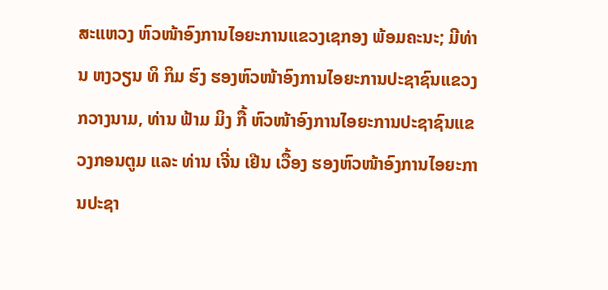ສະແຫວງ ຫົວໜ້າອົງການໄອຍະການແຂວງເຊກອງ ພ້ອມຄະນະ; ມີທ່ານ ຫງວຽນ ທິ ກິມ ຮົງ ຮອງຫົວໜ້າອົງການໄອຍະການປະຊາຊົນແຂວງກວາງນາມ, ທ່ານ ຟ້າມ ມິງ ກື້ ຫົວໜ້າອົງການໄອຍະການປະຊາຊົນແຂວງກອນຕູມ ແລະ ທ່ານ ເຈີ່ນ ເຢີນ ເວື້ອງ ຮອງຫົວໜ້າອົງການໄອຍະການປະຊາ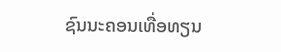ຊົນນະຄອນເທື່ອທຽນ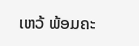ເຫວ້ ພ້ອມຄະ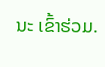ນະ ເຂົ້າຮ່ວມ.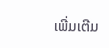ເພີ່ມເຕີມ